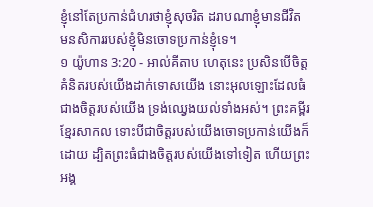ខ្ញុំនៅតែប្រកាន់ជំហរថាខ្ញុំសុចរិត ដរាបណាខ្ញុំមានជីវិត មនសិការរបស់ខ្ញុំមិនចោទប្រកាន់ខ្ញុំទេ។
១ យ៉ូហាន 3:20 - អាល់គីតាប ហេតុនេះ ប្រសិនបើចិត្ដគំនិតរបស់យើងដាក់ទោសយើង នោះអុលឡោះដែលធំជាងចិត្ដរបស់យើង ទ្រង់ឈ្វេងយល់ទាំងអស់។ ព្រះគម្ពីរខ្មែរសាកល ទោះបីជាចិត្តរបស់យើងចោទប្រកាន់យើងក៏ដោយ ដ្បិតព្រះធំជាងចិត្តរបស់យើងទៅទៀត ហើយព្រះអង្គ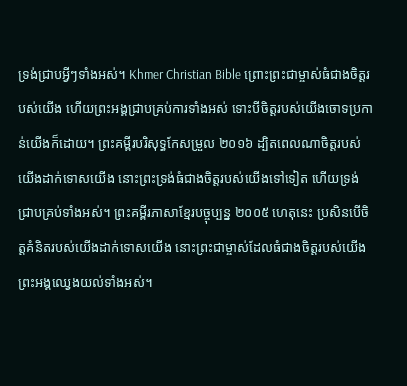ទ្រង់ជ្រាបអ្វីៗទាំងអស់។ Khmer Christian Bible ព្រោះព្រះជាម្ចាស់ធំជាងចិត្ដរបស់យើង ហើយព្រះអង្គជ្រាបគ្រប់ការទាំងអស់ ទោះបីចិត្ដរបស់យើងចោទប្រកាន់យើងក៏ដោយ។ ព្រះគម្ពីរបរិសុទ្ធកែសម្រួល ២០១៦ ដ្បិតពេលណាចិត្តរបស់យើងដាក់ទោសយើង នោះព្រះទ្រង់ធំជាងចិត្តរបស់យើងទៅទៀត ហើយទ្រង់ជ្រាបគ្រប់ទាំងអស់។ ព្រះគម្ពីរភាសាខ្មែរបច្ចុប្បន្ន ២០០៥ ហេតុនេះ ប្រសិនបើចិត្តគំនិតរបស់យើងដាក់ទោសយើង នោះព្រះជាម្ចាស់ដែលធំជាងចិត្តរបស់យើង ព្រះអង្គឈ្វេងយល់ទាំងអស់។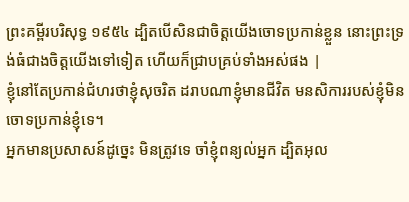ព្រះគម្ពីរបរិសុទ្ធ ១៩៥៤ ដ្បិតបើសិនជាចិត្តយើងចោទប្រកាន់ខ្លួន នោះព្រះទ្រង់ធំជាងចិត្តយើងទៅទៀត ហើយក៏ជ្រាបគ្រប់ទាំងអស់ផង |
ខ្ញុំនៅតែប្រកាន់ជំហរថាខ្ញុំសុចរិត ដរាបណាខ្ញុំមានជីវិត មនសិការរបស់ខ្ញុំមិនចោទប្រកាន់ខ្ញុំទេ។
អ្នកមានប្រសាសន៍ដូច្នេះ មិនត្រូវទេ ចាំខ្ញុំពន្យល់អ្នក ដ្បិតអុល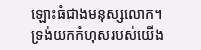ឡោះធំជាងមនុស្សលោក។
ទ្រង់យកកំហុសរបស់យើង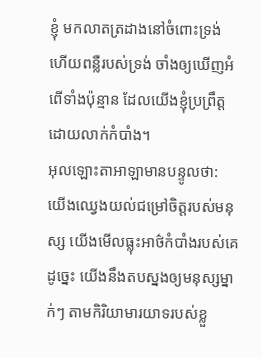ខ្ញុំ មកលាតត្រដាងនៅចំពោះទ្រង់ ហើយពន្លឺរបស់ទ្រង់ ចាំងឲ្យឃើញអំពើទាំងប៉ុន្មាន ដែលយើងខ្ញុំប្រព្រឹត្តដោយលាក់កំបាំង។
អុលឡោះតាអាឡាមានបន្ទូលថា: យើងឈ្វេងយល់ជម្រៅចិត្តរបស់មនុស្ស យើងមើលធ្លុះអាថ៌កំបាំងរបស់គេ ដូច្នេះ យើងនឹងតបស្នងឲ្យមនុស្សម្នាក់ៗ តាមកិរិយាមារយាទរបស់ខ្លួ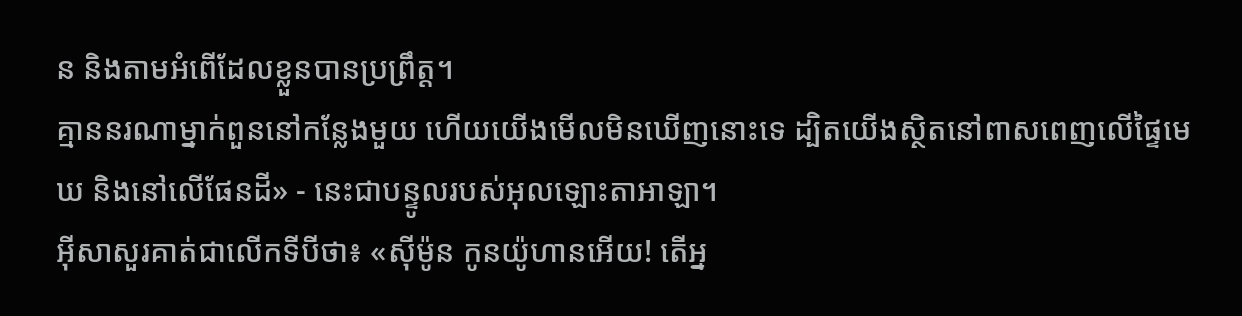ន និងតាមអំពើដែលខ្លួនបានប្រព្រឹត្ត។
គ្មាននរណាម្នាក់ពួននៅកន្លែងមួយ ហើយយើងមើលមិនឃើញនោះទេ ដ្បិតយើងស្ថិតនៅពាសពេញលើផ្ទៃមេឃ និងនៅលើផែនដី» - នេះជាបន្ទូលរបស់អុលឡោះតាអាឡា។
អ៊ីសាសួរគាត់ជាលើកទីបីថា៖ «ស៊ីម៉ូន កូនយ៉ូហានអើយ! តើអ្ន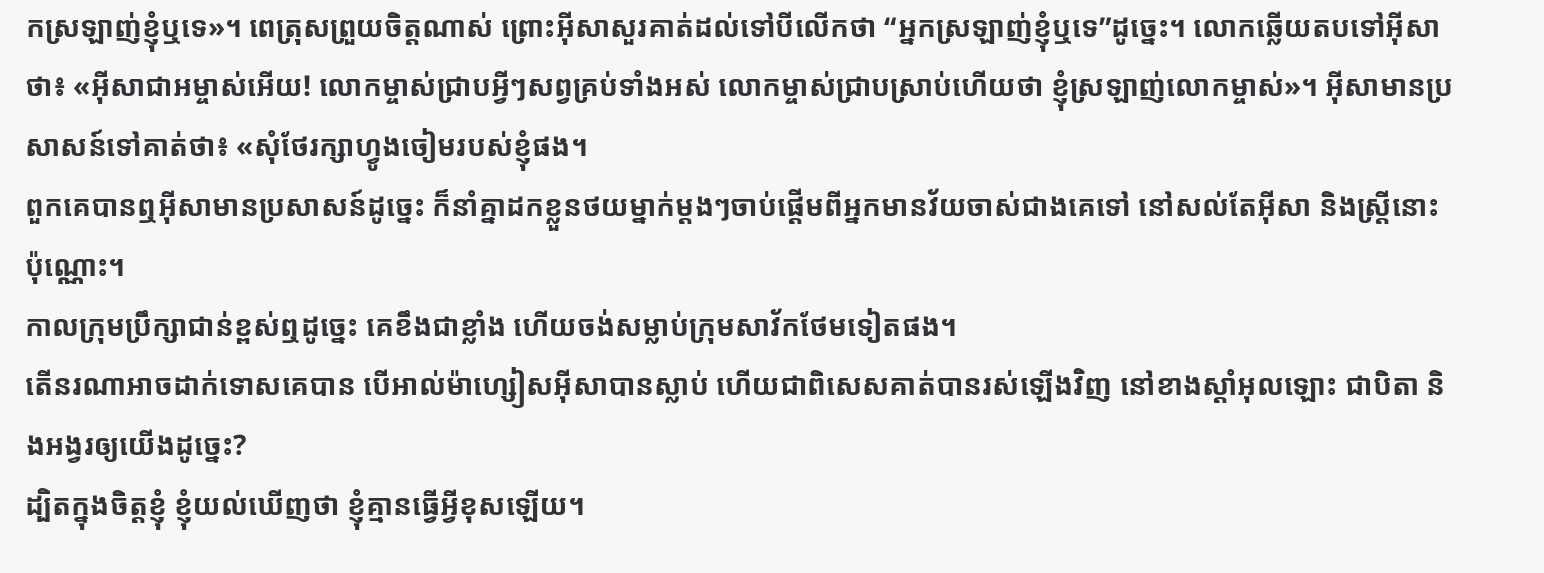កស្រឡាញ់ខ្ញុំឬទេ»។ ពេត្រុសព្រួយចិត្ដណាស់ ព្រោះអ៊ីសាសួរគាត់ដល់ទៅបីលើកថា “អ្នកស្រឡាញ់ខ្ញុំឬទេ”ដូច្នេះ។ លោកឆ្លើយតបទៅអ៊ីសាថា៖ «អ៊ីសាជាអម្ចាស់អើយ! លោកម្ចាស់ជ្រាបអ្វីៗសព្វគ្រប់ទាំងអស់ លោកម្ចាស់ជ្រាបស្រាប់ហើយថា ខ្ញុំស្រឡាញ់លោកម្ចាស់»។ អ៊ីសាមានប្រសាសន៍ទៅគាត់ថា៖ «សុំថែរក្សាហ្វូងចៀមរបស់ខ្ញុំផង។
ពួកគេបានឮអ៊ីសាមានប្រសាសន៍ដូច្នេះ ក៏នាំគ្នាដកខ្លួនថយម្នាក់ម្ដងៗចាប់ផ្ដើមពីអ្នកមានវ័យចាស់ជាងគេទៅ នៅសល់តែអ៊ីសា និងស្ដ្រីនោះប៉ុណ្ណោះ។
កាលក្រុមប្រឹក្សាជាន់ខ្ពស់ឮដូច្នេះ គេខឹងជាខ្លាំង ហើយចង់សម្លាប់ក្រុមសាវ័កថែមទៀតផង។
តើនរណាអាចដាក់ទោសគេបាន បើអាល់ម៉ាហ្សៀសអ៊ីសាបានស្លាប់ ហើយជាពិសេសគាត់បានរស់ឡើងវិញ នៅខាងស្ដាំអុលឡោះ ជាបិតា និងអង្វរឲ្យយើងដូច្នេះ?
ដ្បិតក្នុងចិត្ដខ្ញុំ ខ្ញុំយល់ឃើញថា ខ្ញុំគ្មានធ្វើអ្វីខុសឡើយ។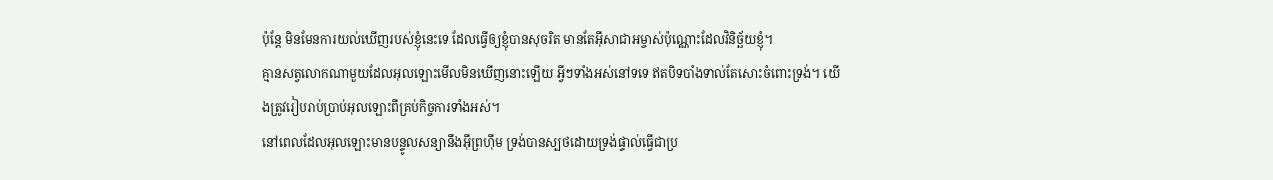ប៉ុន្ដែ មិនមែនការយល់ឃើញរបស់ខ្ញុំនេះទេ ដែលធ្វើឲ្យខ្ញុំបានសុចរិត មានតែអ៊ីសាជាអម្ចាស់ប៉ុណ្ណោះដែលវិនិច្ឆ័យខ្ញុំ។
គ្មានសត្វលោកណាមួយដែលអុលឡោះមើលមិនឃើញនោះឡើយ អ្វីៗទាំងអស់នៅទទេ ឥតបិទបាំងទាល់តែសោះចំពោះទ្រង់។ យើងត្រូវរៀបរាប់ប្រាប់អុលឡោះពីគ្រប់កិច្ចការទាំងអស់។
នៅពេលដែលអុលឡោះមានបន្ទូលសន្យានឹងអ៊ីព្រហ៊ីម ទ្រង់បានស្បថដោយទ្រង់ផ្ទាល់ធ្វើជាប្រ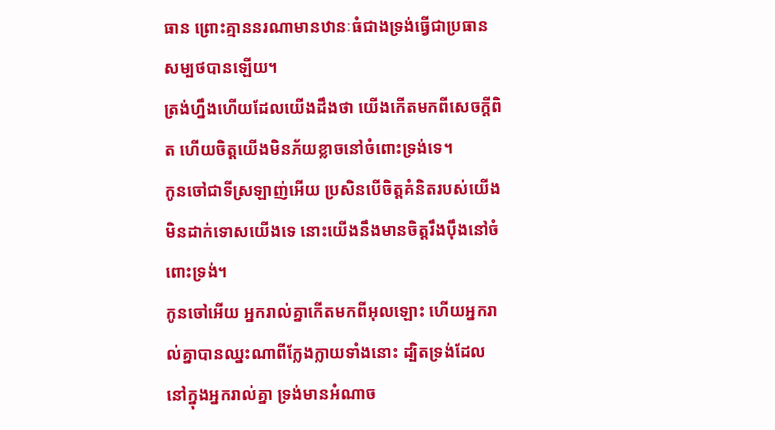ធាន ព្រោះគ្មាននរណាមានឋានៈធំជាងទ្រង់ធ្វើជាប្រធានសម្បថបានឡើយ។
ត្រង់ហ្នឹងហើយដែលយើងដឹងថា យើងកើតមកពីសេចក្ដីពិត ហើយចិត្ដយើងមិនភ័យខ្លាចនៅចំពោះទ្រង់ទេ។
កូនចៅជាទីស្រឡាញ់អើយ ប្រសិនបើចិត្ដគំនិតរបស់យើងមិនដាក់ទោសយើងទេ នោះយើងនឹងមានចិត្ដរឹងប៉ឹងនៅចំពោះទ្រង់។
កូនចៅអើយ អ្នករាល់គ្នាកើតមកពីអុលឡោះ ហើយអ្នករាល់គ្នាបានឈ្នះណាពីក្លែងក្លាយទាំងនោះ ដ្បិតទ្រង់ដែលនៅក្នុងអ្នករាល់គ្នា ទ្រង់មានអំណាច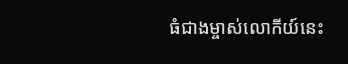ធំជាងម្ចាស់លោកីយ៍នេះ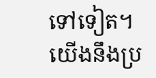ទៅទៀត។
យើងនឹងប្រ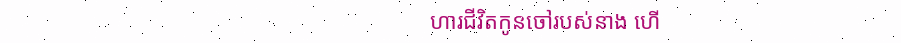ហារជីវិតកូនចៅរបស់នាង ហើ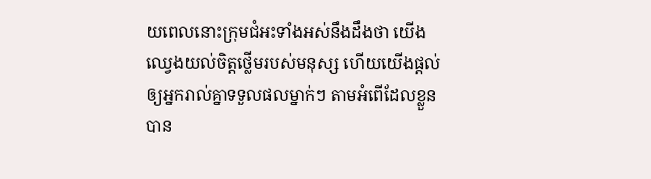យពេលនោះក្រុមជំអះទាំងអស់នឹងដឹងថា យើងឈ្វេងយល់ចិត្ដថ្លើមរបស់មនុស្ស ហើយយើងផ្ដល់ឲ្យអ្នករាល់គ្នាទទួលផលម្នាក់ៗ តាមអំពើដែលខ្លួនបាន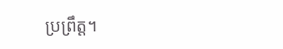ប្រព្រឹត្ដ។